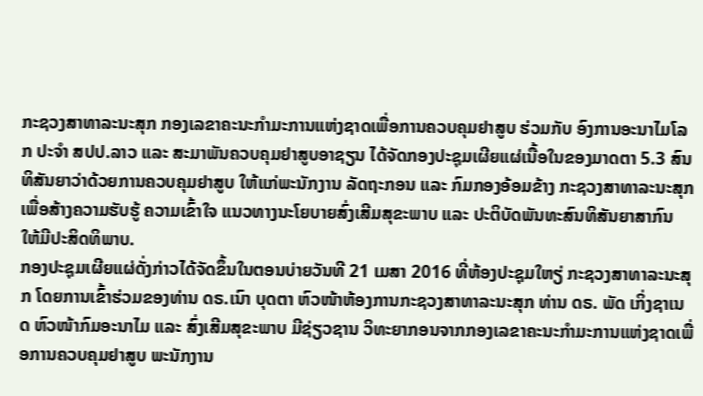ກະຊວງສາທາລະນະສຸກ ກອງເລຂາຄະນະກໍາມະການແຫ່ງຊາດເພື່ອການຄວບຄຸມຢາສູບ ຮ່ວມກັບ ອົງການອະນາໄມໂລກ ປະຈໍາ ສປປ.ລາວ ແລະ ສະມາພັນຄວບຄຸມຢາສູບອາຊຽນ ໄດ້ຈັດກອງປະຊຸມເຜີຍແຜ່ເນື້ອໃນຂອງມາດຕາ 5.3 ສົນທິສັນຍາວ່າດ້ວຍການຄວບຄຸມຢາສູບ ໃຫ້ແກ່ພະນັກງານ ລັດຖະກອນ ແລະ ກົມກອງອ້ອມຂ້າງ ກະຊວງສາທາລະນະສຸກ ເພື່ອສ້າງຄວາມຮັບຮູ້ ຄວາມເຂົ້າໃຈ ແນວທາງນະໂຍບາຍສົ່ງເສີມສຸຂະພາບ ແລະ ປະຕິບັດພັນທະສົນທິສັນຍາສາກົນ ໃຫ້ມີປະສິດທິພາບ.
ກອງປະຊຸມເຜີຍແຜ່ດັ່ງກ່າວໄດ້ຈັດຂຶ້ນໃນຕອນບ່າຍວັນທີ 21 ເມສາ 2016 ທີ່ຫ້ອງປະຊຸມໃຫຽ່ ກະຊວງສາທາລະນະສຸກ ໂດຍການເຂົ້າຮ່ວມຂອງທ່ານ ດຣ.ເນົາ ບຸດຕາ ຫົວໜ້າຫ້ອງການກະຊວງສາທາລະນະສຸກ ທ່ານ ດຣ. ພັດ ເກິ່ງຊາເນດ ຫົວໜ້າກົມອະນາໄມ ແລະ ສົ່ງເສີມສຸຂະພາບ ມີຊ່ຽວຊານ ວິທະຍາກອນຈາກກອງເລຂາຄະນະກໍາມະການແຫ່ງຊາດເພື່ອການຄວບຄຸມຢາສູບ ພະນັກງານ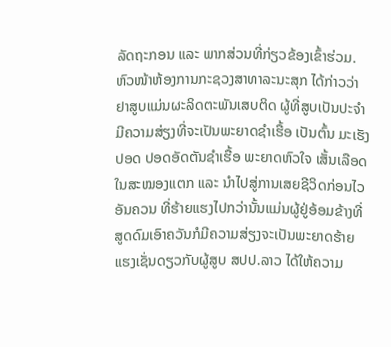ລັດຖະກອນ ແລະ ພາກສ່ວນທີ່ກ່ຽວຂ້ອງເຂົ້າຮ່ວມ.
ຫົວໜ້າຫ້ອງການກະຊວງສາທາລະນະສຸກ ໄດ້ກ່າວວ່າ ຢາສູບແມ່ນຜະລິດຕະພັນເສບຕິດ ຜູ້ທີ່ສູບເປັນປະຈໍາມີຄວາມສ່ຽງທີ່ຈະເປັນພະຍາດຊໍາເຮື້ອ ເປັນຕົ້ນ ມະເຮັງປອດ ປອດອັດຕັນຊໍາເຮື້ອ ພະຍາດຫົວໃຈ ເສັ້ນເລືອດໃນສະໝອງແຕກ ແລະ ນໍາໄປສູ່ການເສຍຊີວິດກ່ອນໄວອັນຄວນ ທີ່ຮ້າຍແຮງໄປກວ່ານັ້ນແມ່ນຜູ້ຢູ່ອ້ອມຂ້າງທີ່ສູດດົມເອົາຄວັນກໍມີຄວາມສ່ຽງຈະເປັນພະຍາດຮ້າຍແຮງເຊັ່ນດຽວກັບຜູ້ສູບ ສປປ.ລາວ ໄດ້ໃຫ້ຄວາມ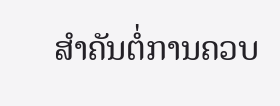ສໍາຄັນຕໍ່ການຄວບ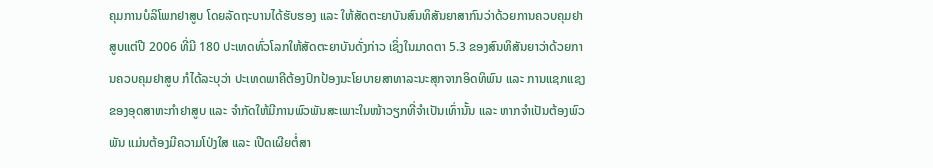ຄຸມການບໍລິໂພກຢາສູບ ໂດຍລັດຖະບານໄດ້ຮັບຮອງ ແລະ ໃຫ້ສັດຕະຍາບັນສົນທິສັນຍາສາກົນວ່າດ້ວຍການຄວບຄຸມຢາສູບແຕ່ປີ 2006 ທີ່ມີ 180 ປະເທດທົ່ວໂລກໃຫ້ສັດຕະຍາບັນດັ່ງກ່າວ ເຊິ່ງໃນມາດຕາ 5.3 ຂອງສົນທິສັນຍາວ່າດ້ວຍການຄວບຄຸມຢາສູບ ກໍໄດ້ລະບຸວ່າ ປະເທດພາຄີຕ້ອງປົກປ້ອງນະໂຍບາຍສາທາລະນະສຸກຈາກອິດທິພົນ ແລະ ການແຊກແຊງຂອງອຸດສາຫະກໍາຢາສູບ ແລະ ຈໍາກັດໃຫ້ມີການພົວພັນສະເພາະໃນໜ້າວຽກທີ່ຈໍາເປັນເທົ່ານັ້ນ ແລະ ຫາກຈໍາເປັນຕ້ອງພົວພັນ ແມ່ນຕ້ອງມີຄວາມໂປ່ງໃສ ແລະ ເປີດເຜີຍຕໍ່ສາ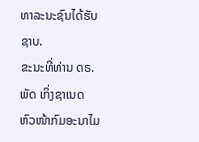ທາລະນະຊົນໄດ້ຮັບຊາບ.
ຂະນະທີ່ທ່ານ ດຣ. ພັດ ເກິ່ງຊາເນດ ຫົວໜ້າກົມອະນາໄມ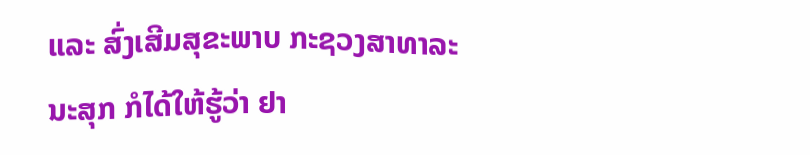ແລະ ສົ່ງເສີມສຸຂະພາບ ກະຊວງສາທາລະນະສຸກ ກໍໄດ້ໃຫ້ຮູ້ວ່າ ຢາ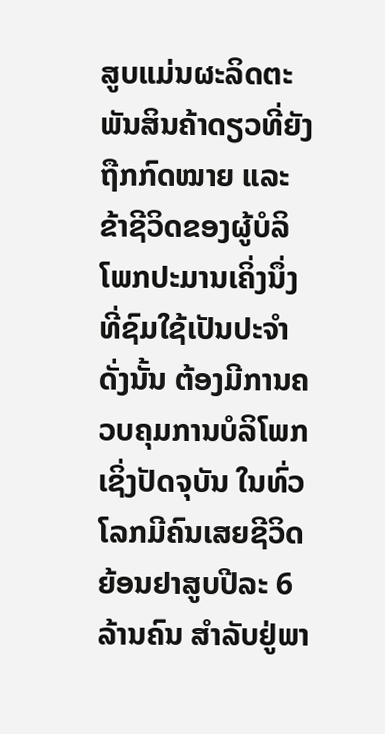ສູບແມ່ນຜະລິດຕະພັນສິນຄ້າດຽວທີ່ຍັງຖືກກົດໝາຍ ແລະ ຂ້າຊີວິດຂອງຜູ້ບໍລິໂພກປະມານເຄິ່ງນຶ່ງທີ່ຊົມໃຊ້ເປັນປະຈໍາ ດັ່ງນັ້ນ ຕ້ອງມີການຄວບຄຸມການບໍລິໂພກ ເຊິ່ງປັດຈຸບັນ ໃນທົ່ວໂລກມີຄົນເສຍຊີວິດຍ້ອນຢາສູບປີລະ 6 ລ້ານຄົນ ສໍາລັບຢູ່ພາ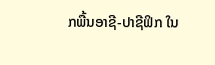ກພື້ນອາຊີ-ປາຊີຟິກ ໃນ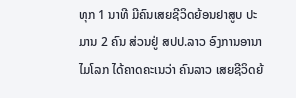ທຸກ 1 ນາທີ ມີຄົນເສຍຊີວິດຍ້ອນຢາສູບ ປະມານ 2 ຄົນ ສ່ວນຢູ່ ສປປ.ລາວ ອົງການອານາໄມໂລກ ໄດ້ຄາດຄະເນວ່າ ຄົນລາວ ເສຍຊີວິດຍ້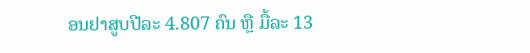ອນຢາສູບປີລະ 4.807 ຄົນ ຫຼື ມື້ລະ 13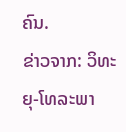ຄົນ.
ຂ່າວຈາກ: ວິທະຍຸ-ໂທລະພາ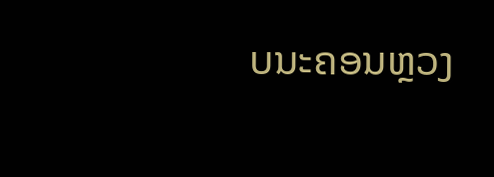ບນະຄອນຫຼວງ